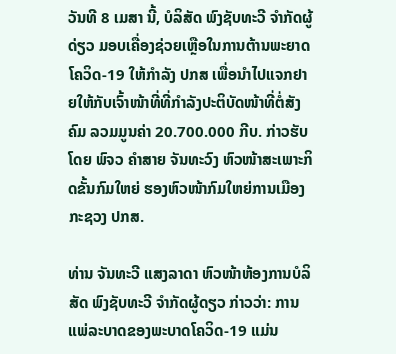ວັນທີ 8 ເມສາ ນີ້, ບໍລິສັດ ພົງຊັບທະວີ ຈຳກັດຜູ້ດ່ຽວ ມອບເຄື່ອງຊ່ວຍເຫຼືອໃນການຕ້ານພະຍາດໂຄວິດ-19 ໃຫ້ກໍາລັງ ປກສ ເພື່ອນໍາໄປແຈກຢາຍໃຫ້ກັບເຈົ້າໜ້າທີ່ທີ່ກໍາລັງປະຕິບັດໜ້າທີ່ຕໍ່ສັງຄົມ ລວມມູນຄ່າ 20.700.000 ກີບ. ກ່າວຮັບໂດຍ ພົຈວ ຄຳສາຍ ຈັນທະວົງ ຫົວໜ້າສະເພາະກິດຂັ້ນກົມໃຫຍ່ ຮອງຫົວໜ້າກົມໃຫຍ່ການເມືອງ ກະຊວງ ປກສ.

ທ່ານ ຈັນທະວີ ແສງລາດາ ຫົວໜ້າຫ້ອງການບໍລິສັດ ພົງຊັບທະວີ ຈຳກັດຜູ້ດຽວ ກ່າວວ່າ: ການແພ່ລະບາດຂອງພະບາດໂຄວິດ-19 ແມ່ນ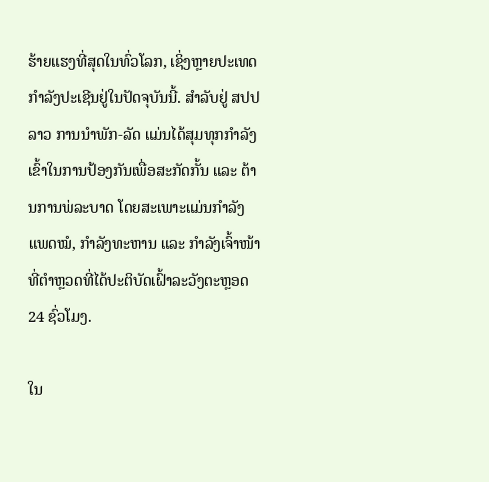ຮ້າຍແຮງທີ່ສຸດໃນທົ່ວໂລກ, ເຊິ່ງຫຼາຍປະເທດກໍາລັງປະເຊີນຢູ່ໃນປັດຈຸບັນນີ້. ສຳລັບຢູ່ ສປປ ລາວ ການນຳພັກ-ລັດ ແມ່ນໄດ້ສຸມທຸກກຳລັງເຂົ້າໃນການປ້ອງກັນເພື່ອສະກັດກັ້ນ ແລະ ຕ້ານການພ່ລະບາດ ໂດຍສະເພາະແມ່ນກຳລັງແພດໝໍ, ກຳລັງທະຫານ ແລະ ກຳລັງເຈົ້າໜ້າທີ່ຕຳຫຼວດທີ່ໄດ້ປະຕິບັດເຝົ້າລະວັງຕະຫຼອດ 24 ຊົ່ວໂມງ.

ໃນ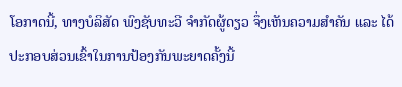ໂອກາດນີ້, ທາງບໍລິສັດ ພົງຊັບທະວີ ຈຳກັດຜູ້ດຽວ ຈຶ່ງເຫັນຄວາມສຳຄັນ ແລະ ໄດ້ປະກອບສ່ວນເຂົ້າໃນການປ້ອງກັນພະຍາດຄັ້ງນີ້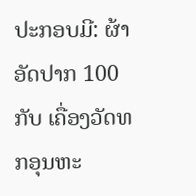ປະກອບມີ: ຜ້າອັດປາກ 100 ກັບ ເຄື່ອງວັດທກອຸນຫະ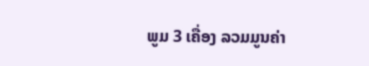ພູມ 3 ເຄື່ອງ ລວມມູນຄ່າ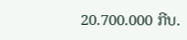20.700.000 ກີບ.